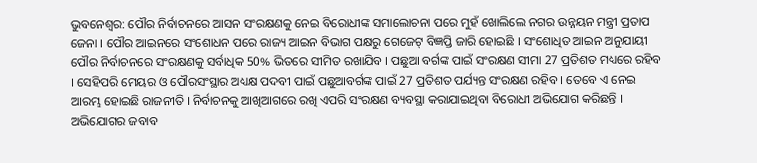ଭୁବନେଶ୍ବର: ପୌର ନିର୍ବାଚନରେ ଆସନ ସଂରକ୍ଷଣକୁ ନେଇ ବିରୋଧୀଙ୍କ ସମାଲୋଚନା ପରେ ମୁହଁ ଖୋଲିଲେ ନଗର ଉନ୍ନୟନ ମନ୍ତ୍ରୀ ପ୍ରତାପ ଜେନା । ପୌର ଆଇନରେ ସଂଶୋଧନ ପରେ ରାଜ୍ୟ ଆଇନ ବିଭାଗ ପକ୍ଷରୁ ଗେଜେଟ୍ ବିଜ୍ଞପ୍ତି ଜାରି ହୋଇଛି । ସଂଶୋଧିତ ଆଇନ ଅନୁଯାୟୀ ପୌର ନିର୍ବାଚନରେ ସଂରକ୍ଷଣକୁ ସର୍ବାଧିକ 50% ଭିତରେ ସୀମିତ ରଖାଯିବ । ପଛୁଆ ବର୍ଗଙ୍କ ପାଇଁ ସଂରକ୍ଷଣ ସୀମା 27 ପ୍ରତିଶତ ମଧ୍ୟରେ ରହିବ । ସେହିପରି ମେୟର ଓ ପୌରସଂସ୍ଥାର ଅଧ୍ୟକ୍ଷ ପଦବୀ ପାଇଁ ପଛୁଆବର୍ଗଙ୍କ ପାଇଁ 27 ପ୍ରତିଶତ ପର୍ଯ୍ୟନ୍ତ ସଂରକ୍ଷଣ ରହିବ । ତେବେ ଏ ନେଇ ଆରମ୍ଭ ହୋଇଛି ରାଜନୀତି । ନିର୍ବାଚନକୁ ଆଖିଆଗରେ ରଖି ଏପରି ସଂରକ୍ଷଣ ବ୍ୟବସ୍ଥା କରାଯାଇଥିବା ବିରୋଧୀ ଅଭିଯୋଗ କରିଛନ୍ତି । ଅଭିଯୋଗର ଜବାବ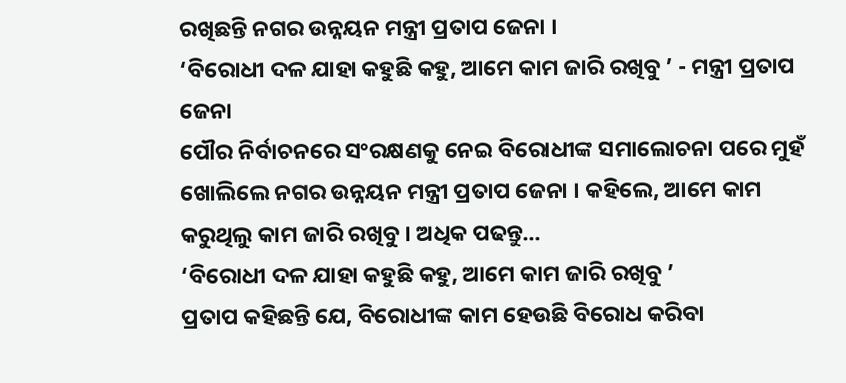ରଖିଛନ୍ତି ନଗର ଉନ୍ନୟନ ମନ୍ତ୍ରୀ ପ୍ରତାପ ଜେନା ।
‘ବିରୋଧୀ ଦଳ ଯାହା କହୁଛି କହୁ, ଆମେ କାମ ଜାରି ରଖିବୁ ’ - ମନ୍ତ୍ରୀ ପ୍ରତାପ ଜେନା
ପୌର ନିର୍ବାଚନରେ ସଂରକ୍ଷଣକୁ ନେଇ ବିରୋଧୀଙ୍କ ସମାଲୋଚନା ପରେ ମୁହଁ ଖୋଲିଲେ ନଗର ଉନ୍ନୟନ ମନ୍ତ୍ରୀ ପ୍ରତାପ ଜେନା । କହିଲେ, ଆମେ କାମ କରୁଥିଲୁ କାମ ଜାରି ରଖିବୁ । ଅଧିକ ପଢନ୍ତୁ...
‘ବିରୋଧୀ ଦଳ ଯାହା କହୁଛି କହୁ, ଆମେ କାମ ଜାରି ରଖିବୁ ’
ପ୍ରତାପ କହିଛନ୍ତି ଯେ, ବିରୋଧୀଙ୍କ କାମ ହେଉଛି ବିରୋଧ କରିବା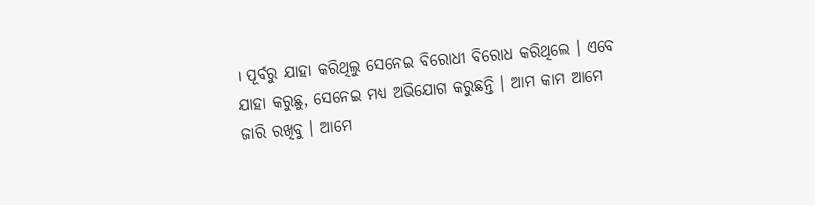। ପୂର୍ବରୁ ଯାହା କରିଥିଲୁ ସେନେଇ ବିରୋଧୀ ବିରୋଧ କରିଥିଲେ । ଏବେ ଯାହା କରୁଛୁ, ସେନେଇ ମଧ୍ୟ ଅଭିଯୋଗ କରୁଛନ୍ତି । ଆମ କାମ ଆମେ ଜାରି ରଖିବୁ । ଆମେ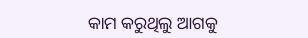କାମ କରୁଥିଲୁ ଆଗକୁ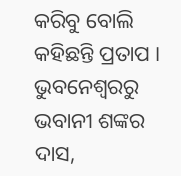କରିବୁ ବୋଲି କହିଛନ୍ତି ପ୍ରତାପ ।
ଭୁବନେଶ୍ବରରୁ ଭବାନୀ ଶଙ୍କର ଦାସ,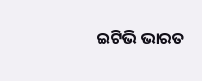ଇଟିଭି ଭାରତ